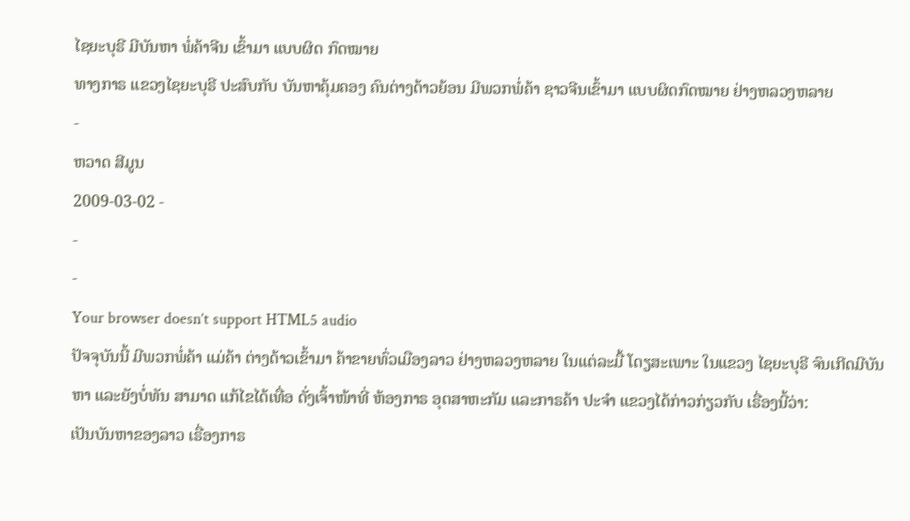ໄຊຍະບຸຣີ ມີບັນຫາ ພໍ່ຄ້າຈີນ ເຂົ້າມາ ແບບຜິດ ກົດໝາຍ
ທາງກາຣ ແຂວງໄຊຍະບຸຣີ ປະສົບກັບ ບັນຫາຄຸ້ມຄອງ ຄົນຕ່າງດ້າວຍ້ອນ ມີພວກພໍ່ຄ້າ ຊາວຈີນເຂົ້າມາ ແບບຜິດກົດໝາຍ ຢ່າງຫລວງຫລາຍ
-
ຫວາດ ສີມູນ
2009-03-02 -
-
-
Your browser doesn’t support HTML5 audio
ປັຈຈຸບັນນີ້ ມີພວກພໍ່ຄ້າ ແມ່ຄ້າ ຕ່າງດ້າວເຂົ້າມາ ຄ້າຂາຍທົ່ວເມືອງລາວ ຢ່າງຫລວງຫລາຍ ໃນແຕ່ລະມື້ ໂດຽສະເພາະ ໃນແຂວງ ໄຊຍະບຸຣີ ຈົນເກີດມີບັນຫາ ແລະຍັງບໍ່ທັນ ສາມາດ ແກ້ໄຂໄດ້ເທື່ອ ດັ່ງເຈົ້າໜ້າທີ່ ຫ້ອງກາຣ ອຸຕສາຫະກັມ ແລະກາຣຄ້າ ປະຈຳ ແຂວງໄດ້ກ່າວກ່ຽວກັບ ເຣື່ອງນີ້ວ່າ:
ເປັນບັນຫາຂອງລາວ ເຣື່ອງກາຣ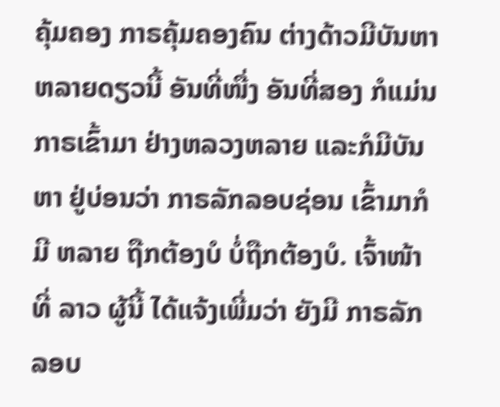ຄຸ້ມຄອງ ກາຣຄຸ້ມຄອງຄົນ ຕ່າງດ້າວມີບັນຫາ ຫລາຍດຽວນີ້ ອັນທີ່ໜື່ງ ອັນທີ່ສອງ ກໍແມ່ນກາຣເຂົ້າມາ ຢ່າງຫລວງຫລາຍ ແລະກໍມີບັນຫາ ຢູ່ບ່ອນວ່າ ກາຣລັກລອບຊ່ອນ ເຂົ້າມາກໍມີ ຫລາຍ ຖືກຕ້ອງບໍ ບໍ່ຖືກຕ້ອງບໍ. ເຈົ້າໜ້າທີ່ ລາວ ຜູ້ນີ້ ໄດ້ແຈ້ງເພີ່ມວ່າ ຍັງມີ ກາຣລັກລອບ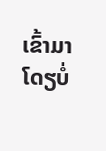ເຂົ້າມາ ໂດຽບໍ່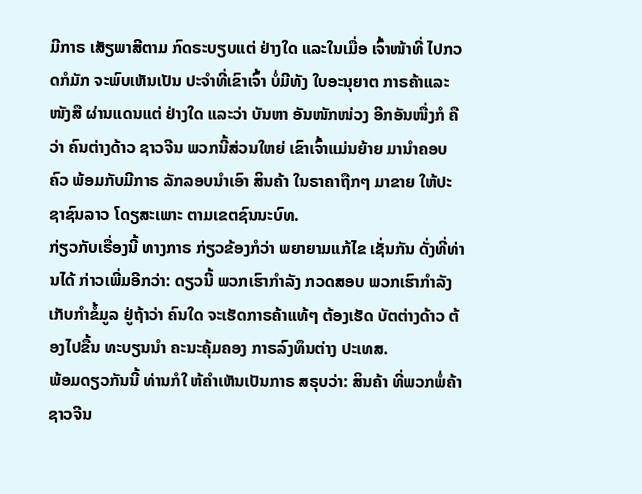ມີກາຣ ເສັຽພາສີຕາມ ກົດຣະບຽບແຕ່ ຢ່າງໃດ ແລະໃນເມື່ອ ເຈົ້າໜ້າທີ່ ໄປກວດກໍມັກ ຈະພົບເຫັນເປັນ ປະຈຳທີ່ເຂົາເຈົ້າ ບໍ່ມີທັງ ໃບອະນຸຍາຕ ກາຣຄ້າແລະໜັງສື ຜ່ານແດນແຕ່ ຢ່າງໃດ ແລະວ່າ ບັນຫາ ອັນໜັກໜ່ວງ ອີກອັນໜື່ງກໍ ຄືວ່າ ຄົນຕ່າງດ້າວ ຊາວຈີນ ພວກນີ້ສ່ວນໃຫຍ່ ເຂົາເຈົ້າແມ່ນຍ້າຍ ມານຳຄອບຄົວ ພ້ອມກັບມີກາຣ ລັກລອບນຳເອົາ ສິນຄ້າ ໃນຣາຄາຖືກໆ ມາຂາຍ ໃຫ້ປະຊາຊົນລາວ ໂດຽສະເພາະ ຕາມເຂຕຊົນນະບົທ.
ກ່ຽວກັບເຣື່ອງນີ້ ທາງກາຣ ກ່ຽວຂ້ອງກໍວ່າ ພຍາຍາມແກ້ໄຂ ເຊັ່ນກັນ ດັ່ງທີ່ທ່ານໄດ້ ກ່າວເພີ່ມອີກວ່າ: ດຽວນີ້ ພວກເຮົາກຳລັງ ກວດສອບ ພວກເຮົາກຳລັງ ເກັບກຳຂໍ້ມູລ ຢູ່ຖ້າວ່າ ຄົນໃດ ຈະເຮັດກາຣຄ້າແທ້ໆ ຕ້ອງເຮັດ ບັຕຕ່າງດ້າວ ຕ້ອງໄປຂື້ນ ທະບຽນນຳ ຄະນະຄຸ້ມຄອງ ກາຣລົງທຶນຕ່າງ ປະເທສ.
ພ້ອມດຽວກັນນີ້ ທ່ານກໍໃ ຫ້ຄຳເຫັນເປັນກາຣ ສຣຸບວ່າ: ສິນຄ້າ ທີ່ພວກພໍ່ຄ້າ ຊາວຈີນ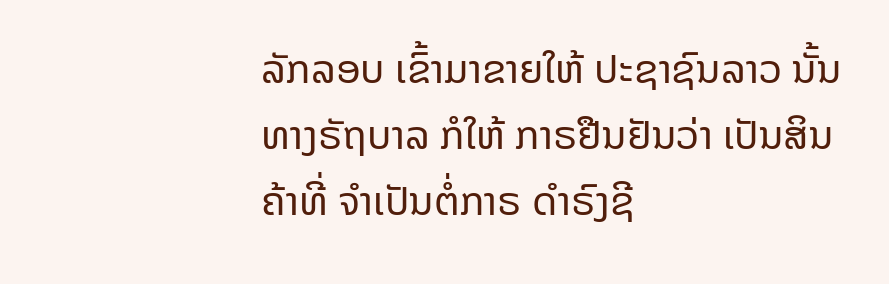ລັກລອບ ເຂົ້າມາຂາຍໃຫ້ ປະຊາຊົນລາວ ນັ້ນ ທາງຣັຖບາລ ກໍໃຫ້ ກາຣຢືນຢັນວ່າ ເປັນສິນຄ້າທີ່ ຈຳເປັນຕໍ່ກາຣ ດຳຣົງຊີ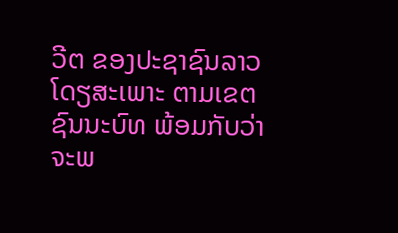ວີຕ ຂອງປະຊາຊົນລາວ ໂດຽສະເພາະ ຕາມເຂຕ ຊົນນະບົທ ພ້ອມກັບວ່າ ຈະພ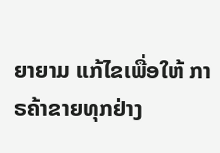ຍາຍາມ ແກ້ໄຂເພື່ອໃຫ້ ກາຣຄ້າຂາຍທຸກຢ່າງ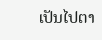ເປັນໄປຕາ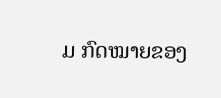ມ ກົດໝາຍຂອງ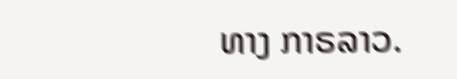ທາງ ກາຣລາວ.